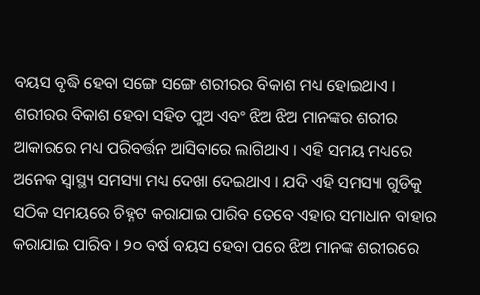ବୟସ ବୃଦ୍ଧି ହେବା ସଙ୍ଗେ ସଙ୍ଗେ ଶରୀରର ବିକାଶ ମଧ୍ୟ ହୋଇଥାଏ । ଶରୀରର ବିକାଶ ହେବା ସହିତ ପୁଅ ଏବଂ ଝିଅ ଝିଅ ମାନଙ୍କର ଶରୀର ଆକାରରେ ମଧ୍ୟ ପରିବର୍ତ୍ତନ ଆସିବାରେ ଲାଗିଥାଏ । ଏହି ସମୟ ମଧ୍ୟରେ ଅନେକ ସ୍ୱାସ୍ଥ୍ୟ ସମସ୍ୟା ମଧ୍ୟ ଦେଖା ଦେଇଥାଏ । ଯଦି ଏହି ସମସ୍ୟା ଗୁଡିକୁ ସଠିକ ସମୟରେ ଚିହ୍ନଟ କରାଯାଇ ପାରିବ ତେବେ ଏହାର ସମାଧାନ ବାହାର କରାଯାଇ ପାରିବ । ୨୦ ବର୍ଷ ବୟସ ହେବା ପରେ ଝିଅ ମାନଙ୍କ ଶରୀରରେ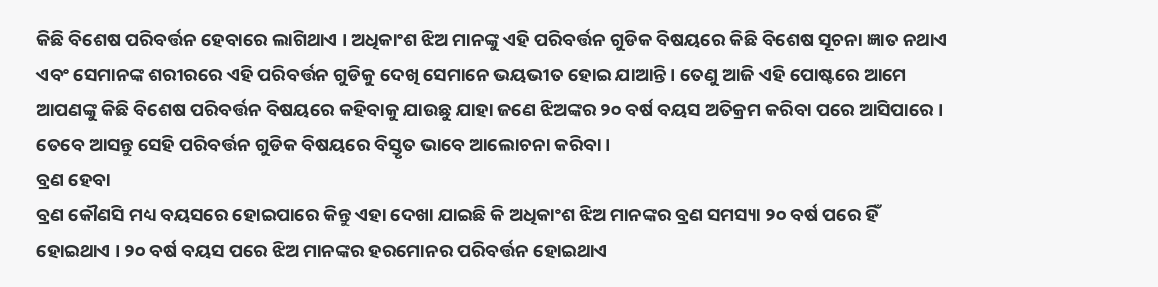କିଛି ବିଶେଷ ପରିବର୍ତ୍ତନ ହେବାରେ ଲାଗିଥାଏ । ଅଧିକାଂଶ ଝିଅ ମାନଙ୍କୁ ଏହି ପରିବର୍ତ୍ତନ ଗୁଡିକ ବିଷୟରେ କିଛି ବିଶେଷ ସୂଚନା ଜ୍ଞାତ ନଥାଏ ଏବଂ ସେମାନଙ୍କ ଶରୀରରେ ଏହି ପରିବର୍ତ୍ତନ ଗୁଡିକୁ ଦେଖି ସେମାନେ ଭୟଭୀତ ହୋଇ ଯାଆନ୍ତି। ତେଣୁ ଆଜି ଏହି ପୋଷ୍ଟରେ ଆମେ ଆପଣଙ୍କୁ କିଛି ବିଶେଷ ପରିବର୍ତ୍ତନ ବିଷୟରେ କହିବାକୁ ଯାଉଛୁ ଯାହା ଜଣେ ଝିଅଙ୍କର ୨୦ ବର୍ଷ ବୟସ ଅତିକ୍ରମ କରିବା ପରେ ଆସିପାରେ । ତେବେ ଆସନ୍ତୁ ସେହି ପରିବର୍ତ୍ତନ ଗୁଡିକ ବିଷୟରେ ବିସ୍ତୃତ ଭାବେ ଆଲୋଚନା କରିବା ।
ବ୍ରଣ ହେବା
ବ୍ରଣ କୌଣସି ମଧ୍ୟ ବୟସରେ ହୋଇପାରେ କିନ୍ତୁ ଏହା ଦେଖା ଯାଇଛି କି ଅଧିକାଂଶ ଝିଅ ମାନଙ୍କର ବ୍ରଣ ସମସ୍ୟା ୨୦ ବର୍ଷ ପରେ ହିଁ ହୋଇଥାଏ । ୨୦ ବର୍ଷ ବୟସ ପରେ ଝିଅ ମାନଙ୍କର ହରମୋନର ପରିବର୍ତ୍ତନ ହୋଇଥାଏ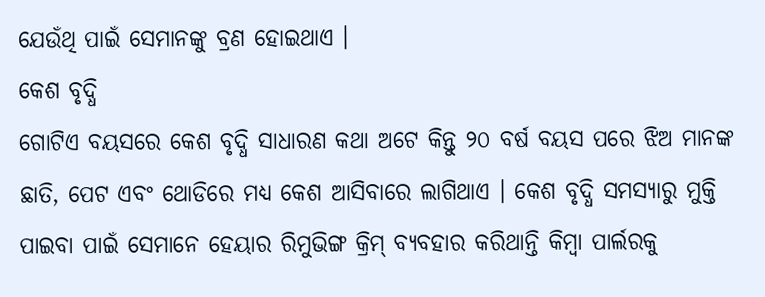ଯେଉଁଥି ପାଇଁ ସେମାନଙ୍କୁ ବ୍ରଣ ହୋଇଥାଏ ।
କେଶ ବୃଦ୍ଧି
ଗୋଟିଏ ବୟସରେ କେଶ ବୃଦ୍ଧି ସାଧାରଣ କଥା ଅଟେ କିନ୍ତୁ ୨୦ ବର୍ଷ ବୟସ ପରେ ଝିଅ ମାନଙ୍କ ଛାତି, ପେଟ ଏବଂ ଥୋଡିରେ ମଧ୍ୟ କେଶ ଆସିବାରେ ଲାଗିଥାଏ । କେଶ ବୃଦ୍ଧି ସମସ୍ୟାରୁ ମୁକ୍ତି ପାଇବା ପାଇଁ ସେମାନେ ହେୟାର ରିମୁଭିଙ୍ଗ କ୍ରିମ୍ ବ୍ୟବହାର କରିଥାନ୍ତି କିମ୍ବା ପାର୍ଲରକୁ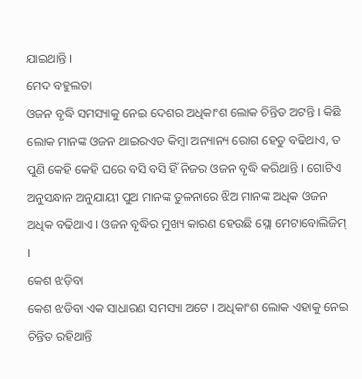ଯାଇଥାନ୍ତି ।
ମେଦ ବହୁଲତା
ଓଜନ ବୃଦ୍ଧି ସମସ୍ୟାକୁ ନେଇ ଦେଶର ଅଧିକାଂଶ ଲୋକ ଚିନ୍ତିତ ଅଟନ୍ତି । କିଛି ଲୋକ ମାନଙ୍କ ଓଜନ ଥାଇରଏଡ କିମ୍ବା ଅନ୍ୟାନ୍ୟ ରୋଗ ହେତୁ ବଢିଥାଏ, ତ ପୁଣି କେହି କେହି ଘରେ ବସି ବସି ହିଁ ନିଜର ଓଜନ ବୃଦ୍ଧି କରିଥାନ୍ତି । ଗୋଟିଏ ଅନୁସନ୍ଧାନ ଅନୁଯାୟୀ ପୁଅ ମାନଙ୍କ ତୁଳନାରେ ଝିଅ ମାନଙ୍କ ଅଧିକ ଓଜନ ଅଧିକ ବଢିଥାଏ । ଓଜନ ବୃଦ୍ଧିର ମୁଖ୍ୟ କାରଣ ହେଉଛି ସ୍ଲୋ ମେଟାବୋଲିଜିମ୍ ।
କେଶ ଝଡ଼ିବା
କେଶ ଝଡିବା ଏକ ସାଧାରଣ ସମସ୍ୟା ଅଟେ । ଅଧିକାଂଶ ଲୋକ ଏହାକୁ ନେଇ ଚିନ୍ତିତ ରହିଥାନ୍ତି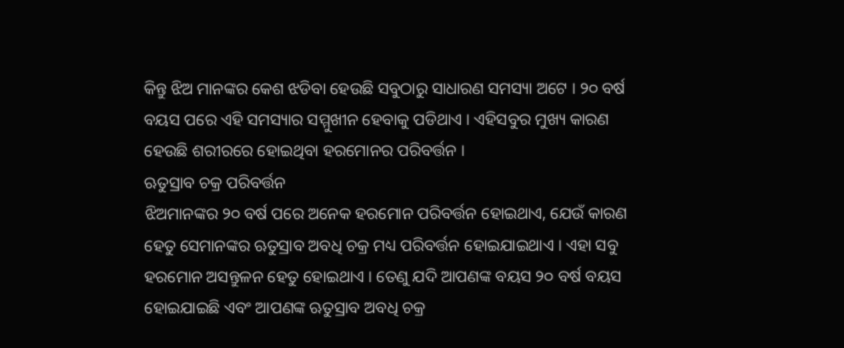କିନ୍ତୁ ଝିଅ ମାନଙ୍କର କେଶ ଝଡିବା ହେଉଛି ସବୁଠାରୁ ସାଧାରଣ ସମସ୍ୟା ଅଟେ । ୨୦ ବର୍ଷ ବୟସ ପରେ ଏହି ସମସ୍ୟାର ସମ୍ମୁଖୀନ ହେବାକୁ ପଡିଥାଏ । ଏହିସବୁର ମୁଖ୍ୟ କାରଣ ହେଉଛି ଶରୀରରେ ହୋଇଥିବା ହରମୋନର ପରିବର୍ତ୍ତନ ।
ଋତୁସ୍ରାବ ଚକ୍ର ପରିବର୍ତ୍ତନ
ଝିଅମାନଙ୍କର ୨୦ ବର୍ଷ ପରେ ଅନେକ ହରମୋନ ପରିବର୍ତ୍ତନ ହୋଇଥାଏ, ଯେଉଁ କାରଣ ହେତୁ ସେମାନଙ୍କର ଋତୁସ୍ରାବ ଅବଧି ଚକ୍ର ମଧ୍ୟ ପରିବର୍ତ୍ତନ ହୋଇଯାଇଥାଏ । ଏହା ସବୁ ହରମୋନ ଅସନ୍ତୁଳନ ହେତୁ ହୋଇଥାଏ । ତେଣୁ ଯଦି ଆପଣଙ୍କ ବୟସ ୨୦ ବର୍ଷ ବୟସ ହୋଇଯାଇଛି ଏବଂ ଆପଣଙ୍କ ଋତୁସ୍ରାବ ଅବଧି ଚକ୍ର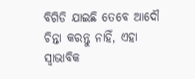ବିଗିଡି ଯାଇଛି ତେବେ ଆଦୌ ଚିନ୍ତା କରନ୍ତୁ ନାହିଁ, ଏହା ସ୍ୱାଭାବିକ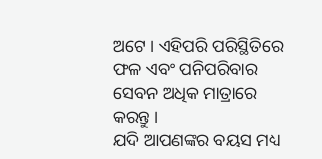ଅଟେ । ଏହିପରି ପରିସ୍ଥିତିରେ ଫଳ ଏବଂ ପନିପରିବାର ସେବନ ଅଧିକ ମାତ୍ରାରେ କରନ୍ତୁ ।
ଯଦି ଆପଣଙ୍କର ବୟସ ମଧ୍ୟ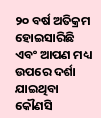୨୦ ବର୍ଷ ଅତିକ୍ରମ ହୋଇସାରିଛି ଏବଂ ଆପଣ ମଧ୍ୟ ଉପରେ ଦର୍ଶା ଯାଇଥିବା କୌଣସି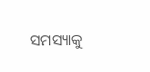ସମସ୍ୟାକୁ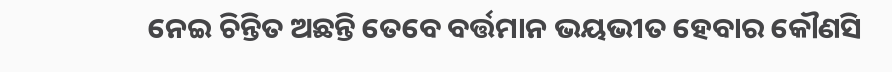ନେଇ ଚିନ୍ତିତ ଅଛନ୍ତି ତେବେ ବର୍ତ୍ତମାନ ଭୟଭୀତ ହେବାର କୌଣସି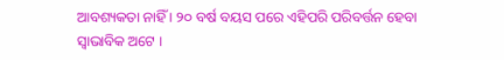ଆବଶ୍ୟକତା ନାହିଁ । ୨୦ ବର୍ଷ ବୟସ ପରେ ଏହିପରି ପରିବର୍ତ୍ତନ ହେବା ସ୍ୱାଭାବିକ ଅଟେ ।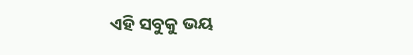ଏହି ସବୁକୁ ଭୟ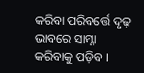କରିବା ପରିବର୍ତ୍ତେ ଦୃଢ଼ ଭାବରେ ସାମ୍ନା କରିବାକୁ ପଡ଼ିବ ।